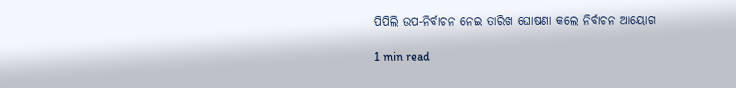ପିପିଲି ଉପ-ନିର୍ବାଚନ ନେଇ ତାରିଖ ଘୋଷଣା କଲେ ନିର୍ବାଚନ ଆୟୋଗ

1 min read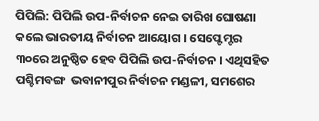ପିପିଲି: ପିପିଲି ଉପ-ନିର୍ବାଚନ ନେଇ ତାରିଖ ଘୋଷଣା କଲେ ଭାରତୀୟ ନିର୍ବାଚନ ଆୟୋଗ । ସେପ୍ଟେମ୍ଟର ୩୦ରେ ଅନୁଷ୍ଠିତ ହେବ ପିପିଲି ଉପ-ନିର୍ବାଚନ । ଏଥିସହିତ ପଶ୍ଚିମବଙ୍ଗ  ଭବାନୀପୁର ନିର୍ବାଚନ ମଣ୍ଡଳୀ, ସମଶେର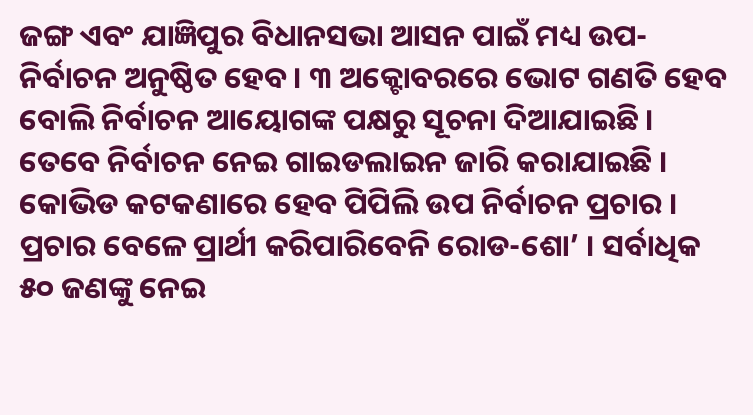ଜଙ୍ଗ ଏବଂ ଯାଜ୍ଞିପୁର ବିଧାନସଭା ଆସନ ପାଇଁ ମଧ୍ୟ ଉପ-ନିର୍ବାଚନ ଅନୁଷ୍ଠିତ ହେବ । ୩ ଅକ୍ଟୋବରରେ ଭୋଟ ଗଣତି ହେବ ବୋଲି ନିର୍ବାଚନ ଆୟୋଗଙ୍କ ପକ୍ଷରୁ ସୂଚନା ଦିଆଯାଇଛି । ତେବେ ନିର୍ବାଚନ ନେଇ ଗାଇଡଲାଇନ ଜାରି କରାଯାଇଛି । କୋଭିଡ କଟକଣାରେ ହେବ ପିପିଲି ଉପ ନିର୍ବାଚନ ପ୍ରଚାର । ପ୍ରଚାର ବେଳେ ପ୍ରାର୍ଥୀ କରିପାରିବେନି ରୋଡ-ଶୋ’ । ସର୍ବାଧିକ ୫୦ ଜଣଙ୍କୁ ନେଇ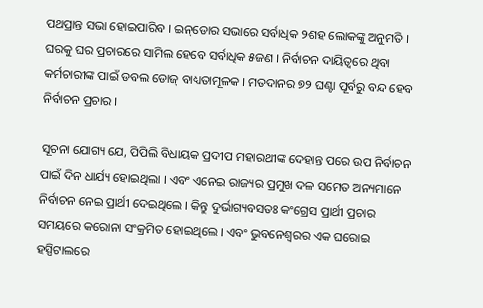ପଥପ୍ରାନ୍ତ ସଭା ହୋଇପାରିବ । ଇନ୍‌ଡୋର ସଭାରେ ସର୍ବାଧିକ ୨ଶହ ଲୋକଙ୍କୁ ଅନୁମତି । ଘରକୁ ଘର ପ୍ରଚାରରେ ସାମିଲ ହେବେ ସର୍ବାଧିକ ୫ଜଣ । ନିର୍ବାଚନ ଦାୟିତ୍ୱରେ ଥିବା କର୍ମଚାରୀଙ୍କ ପାଇଁ ଡବଲ ଡୋଜ୍ ବାଧ୍ୟତାମୂଳକ । ମତଦାନର ୭୨ ଘଣ୍ଟା ପୂର୍ବରୁ ବନ୍ଦ ହେବ ନିର୍ବାଚନ ପ୍ରଚାର ।

ସୂଚନା ଯୋଗ୍ୟ ଯେ, ପିପିଲି ବିଧାୟକ ପ୍ରଦୀପ ମହାରଥୀଙ୍କ ଦେହାନ୍ତ ପରେ ଉପ ନିର୍ବାଚନ ପାଇଁ ଦିନ ଧାର୍ଯ୍ୟ ହୋଇଥିଲା । ଏବଂ ଏନେଇ ରାଜ୍ୟର ପ୍ରମୁଖ ଦଳ ସମେତ ଅନ୍ୟମାନେ ନିର୍ବାଚନ ନେଇ ପ୍ରାର୍ଥୀ ଦେଇଥିଲେ । କିନ୍ତୁ ଦୁର୍ଭାଗ୍ୟବସତଃ କଂଗ୍ରେସ ପ୍ରାର୍ଥୀ ପ୍ରଚାର ସମୟରେ କରୋନା ସଂକ୍ରମିତ ହୋଇଥିଲେ । ଏବଂ ଭୁବନେଶ୍ୱରର ଏକ ଘରୋଇ ହସ୍ପିଟାଲରେ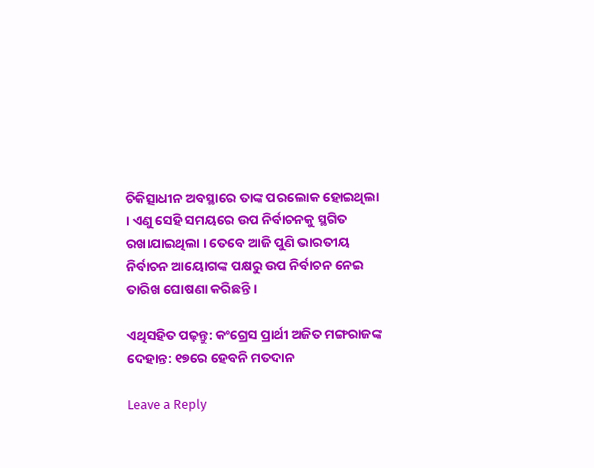ଚିକିତ୍ସାଧୀନ ଅବସ୍ଥାରେ ତାଙ୍କ ପରଲୋକ ହୋଇଥିଲା । ଏଣୁ ସେହି ସମୟରେ ଉପ ନିର୍ବାଚନକୁ ସ୍ଥଗିତ ରଖାଯାଇଥିଲା । ତେବେ ଆଜି ପୁଣି ଭାରତୀୟ ନିର୍ବାଚନ ଆୟୋଗଙ୍କ ପକ୍ଷରୁ ଉପ ନିର୍ବାଚନ ନେଇ ତାରିଖ ଘୋଷଣା କରିଛନ୍ତି ।

ଏଥିସହିତ ପଢ଼ନ୍ତୁ: କଂଗ୍ରେସ ପ୍ରାର୍ଥୀ ଅଜିତ ମଙ୍ଗରାଜଙ୍କ ଦେହାନ୍ତ: ୧୭ରେ ହେବନି ମତଦାନ

Leave a Reply